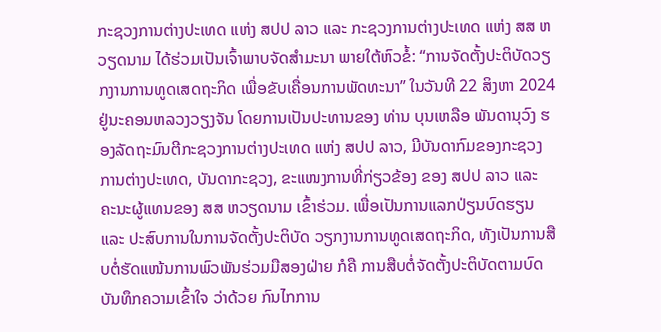ກະຊວງການຕ່າງປະເທດ ແຫ່ງ ສປປ ລາວ ແລະ ກະຊວງການຕ່າງປະເທດ ແຫ່ງ ສສ ຫວຽດນາມ ໄດ້ຮ່ວມເປັນເຈົ້າພາບຈັດສຳມະນາ ພາຍໃຕ້ຫົວຂໍ້: “ການຈັດຕັ້ງປະຕິບັດວຽກງານການທູດເສດຖະກິດ ເພື່ອຂັບເຄື່ອນການພັດທະນາ” ໃນວັນທີ 22 ສິງຫາ 2024 ຢູ່ນະຄອນຫລວງວຽງຈັນ ໂດຍການເປັນປະທານຂອງ ທ່ານ ບຸນເຫລືອ ພັນດານຸວົງ ຮອງລັດຖະມົນຕີກະຊວງການຕ່າງປະເທດ ແຫ່ງ ສປປ ລາວ, ມີບັນດາກົມຂອງກະຊວງການຕ່າງປະເທດ, ບັນດາກະຊວງ, ຂະແໜງການທີ່ກ່ຽວຂ້ອງ ຂອງ ສປປ ລາວ ແລະ ຄະນະຜູ້ແທນຂອງ ສສ ຫວຽດນາມ ເຂົ້າຮ່ວມ. ເພື່ອເປັນການແລກປ່ຽນບົດຮຽນ ແລະ ປະສົບການໃນການຈັດຕັ້ງປະຕິບັດ ວຽກງານການທູດເສດຖະກິດ, ທັງເປັນການສືບຕໍ່ຮັດແໜ້ນການພົວພັນຮ່ວມມືສອງຝ່າຍ ກໍຄື ການສືບຕໍ່ຈັດຕັ້ງປະຕິບັດຕາມບົດບັນທຶກຄວາມເຂົ້າໃຈ ວ່າດ້ວຍ ກົນໄກການ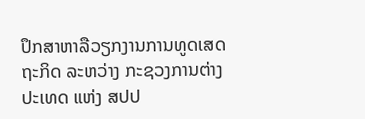ປຶກສາຫາລືວຽກງານການທູດເສດຖະກິດ ລະຫວ່າງ ກະຊວງການຕ່າງ ປະເທດ ແຫ່ງ ສປປ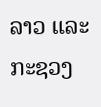ລາວ ແລະ ກະຊວງ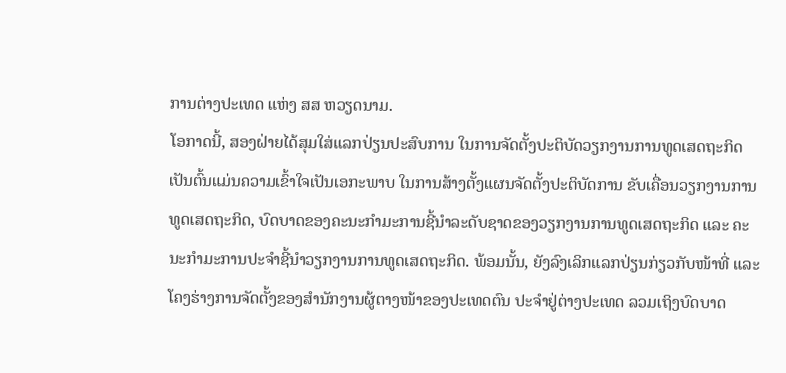ການຕ່າງປະເທດ ແຫ່ງ ສສ ຫວຽດນາມ.
ໂອກາດນີ້, ສອງຝ່າຍໄດ້ສຸມໃສ່ແລກປ່ຽນປະສົບການ ໃນການຈັດຕັ້ງປະຕິບັດວຽກງານການທູດເສດຖະກິດ ເປັນຕົ້ນແມ່ນຄວາມເຂົ້າໃຈເປັນເອກະພາບ ໃນການສ້າງຕັ້ງແຜນຈັດຕັ້ງປະຕິບັດການ ຂັບເຄື່ອນວຽກງານການທູດເສດຖະກິດ, ບົດບາດຂອງຄະນະກໍາມະການຊີ້ນໍາລະດັບຊາດຂອງວຽກງານການທູດເສດຖະກິດ ແລະ ຄະນະກໍາມະການປະຈໍາຊີ້ນໍາວຽກງານການທູດເສດຖະກິດ. ພ້ອມນັ້ນ, ຍັງລົງເລິກແລກປ່ຽນກ່ຽວກັບໜ້າທີ່ ແລະ ໂຄງຮ່າງການຈັດຕັ້ງຂອງສໍານັກງານຜູ້ຕາງໜ້າຂອງປະເທດຕົນ ປະຈໍາຢູ່ຕ່າງປະເທດ ລວມເຖິງບົດບາດ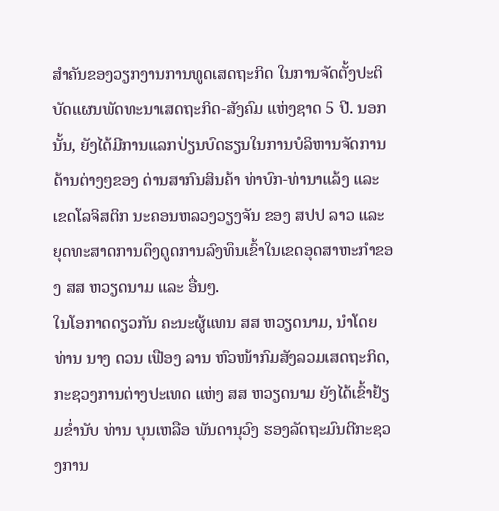ສໍາຄັນຂອງວຽກງານການທູດເສດຖະກິດ ໃນການຈັດຕັ້ງປະຕິບັດແຜນພັດທະນາເສດຖະກິດ-ສັງຄົມ ແຫ່ງຊາດ 5 ປີ. ນອກນັ້ນ, ຍັງໄດ້ມີການແລກປ່ຽນບົດຮຽນໃນການບໍລິຫານຈັດການດ້ານຕ່າງໆຂອງ ດ່ານສາກົນສິນຄ້າ ທ່າບົກ-ທ່ານາແລ້ງ ແລະ ເຂດໂລຈິສຕິກ ນະຄອນຫລວງວຽງຈັນ ຂອງ ສປປ ລາວ ແລະ ຍຸດທະສາດການດຶງດູດການລົງທຶນເຂົ້າໃນເຂດອຸດສາຫະກໍາຂອງ ສສ ຫວຽດນາມ ແລະ ອື່ນໆ.
ໃນໂອກາດດຽວກັນ ຄະນະຜູ້ແທນ ສສ ຫວຽດນາມ, ນໍາໂດຍ ທ່ານ ນາງ ດວນ ເຟືອງ ລານ ຫົວໜ້າກົມສັງລວມເສດຖະກິດ, ກະຊວງການຕ່າງປະເທດ ແຫ່ງ ສສ ຫວຽດນາມ ຍັງໄດ້ເຂົ້າຢ້ຽມຂໍ່ານັບ ທ່ານ ບຸນເຫລືອ ພັນດານຸວົງ ຮອງລັດຖະມົນຕີກະຊວງການ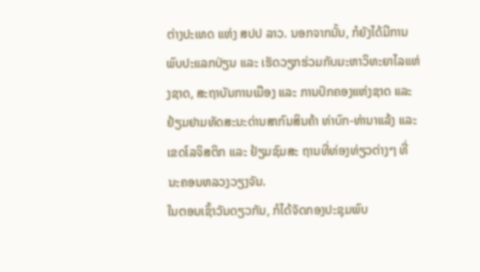ຕ່າງປະເທດ ແຫ່ງ ສປປ ລາວ. ນອກຈາກນັ້ນ, ກໍຍັງໄດ້ມີການພົບປະແລກປ່ຽນ ແລະ ເຮັດວຽກຮ່ວມກັບມະຫາວິທະຍາໄລແຫ່ງຊາດ, ສະຖາບັນການເມືອງ ແລະ ການປົກຄອງແຫ່ງຊາດ ແລະ ຢ້ຽມຢາມທັດສະນະດ່ານສາກົນສິນຄ້າ ທ່າບົກ-ທ່ານາແລ້ງ ແລະ ເຂດໂລຈິສຕິກ ແລະ ຢ້ຽມຊົມສະ ຖານທີ່ທ່ອງທ່ຽວຕ່າງໆ ທີ່ ນະຄອນຫລວງວຽງຈັນ.
ໃນຕອນເຊົ້າວັນດຽວກັນ, ກໍໄດ້ຈັດກອງປະຊຸມພົບ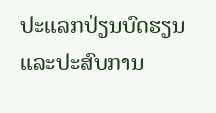ປະແລກປ່ຽນບົດຮຽນ ແລະປະສົບການ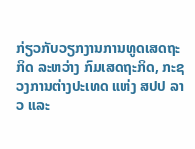ກ່ຽວກັບວຽກງານການທູດເສດຖະກິດ ລະຫວ່າງ ກົມເສດຖະກິດ, ກະຊວງການຕ່າງປະເທດ ແຫ່ງ ສປປ ລາວ ແລະ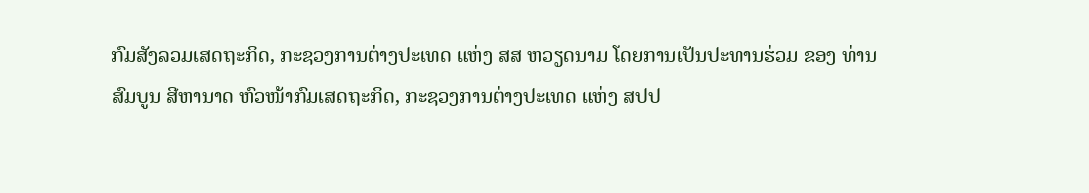ກົມສັງລວມເສດຖະກິດ, ກະຊວງການຕ່າງປະເທດ ແຫ່ງ ສສ ຫວຽດນາມ ໂດຍການເປັນປະທານຮ່ວມ ຂອງ ທ່ານ ສົມບູນ ສີຫານາດ ຫົວໜ້າກົມເສດຖະກິດ, ກະຊວງການຕ່າງປະເທດ ແຫ່ງ ສປປ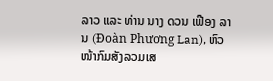ລາວ ແລະ ທ່ານ ນາງ ດວນ ເຟືອງ ລານ (Đoàn Phương Lan), ຫົວໜ້າກົມສັງລວມເສ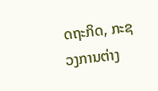ດຖະກິດ, ກະຊວງການຕ່າງ